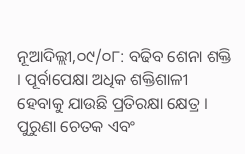ନୂଆଦିଲ୍ଲୀ,୦୯/୦୮: ବଢିବ ଶେନା ଶକ୍ତି । ପୂର୍ବାପେକ୍ଷା ଅଧିକ ଶକ୍ତିଶାଳୀ ହେବାକୁ ଯାଉଛି ପ୍ରତିରକ୍ଷା କ୍ଷେତ୍ର । ପୁରୁଣା ଚେତକ ଏବଂ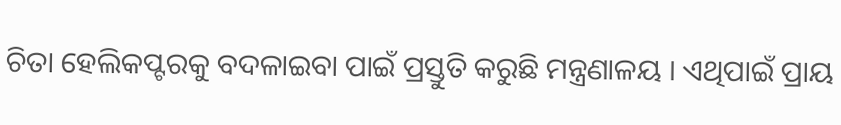ଚିତା ହେଲିକପ୍ଟରକୁ ବଦଳାଇବା ପାଇଁ ପ୍ରସ୍ତୁତି କରୁଛି ମନ୍ତ୍ରଣାଳୟ । ଏଥିପାଇଁ ପ୍ରାୟ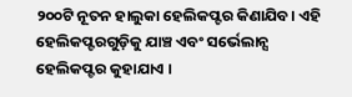୨୦୦ଟି ନୂତନ ହାଲୁକା ହେଲିକପ୍ଟର କିଣାଯିବ। ଏହି ହେଲିକପ୍ଟରଗୁଡ଼ିକୁ ଯାଞ୍ଚ ଏବଂ ସର୍ଭେଲାନ୍ସ ହେଲିକପ୍ଟର କୁହାଯାଏ ।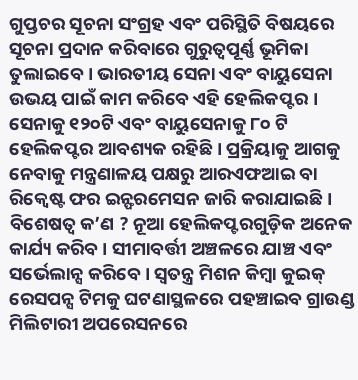ଗୁପ୍ତଚର ସୂଚନା ସଂଗ୍ରହ ଏବଂ ପରିସ୍ଥିତି ବିଷୟରେ ସୂଚନା ପ୍ରଦାନ କରିବାରେ ଗୁରୁତ୍ୱପୂର୍ଣ୍ଣ ଭୂମିକା ତୁଲାଇବେ । ଭାରତୀୟ ସେନା ଏବଂ ବାୟୁସେନା ଉଭୟ ପାଇଁ କାମ କରିବେ ଏହି ହେଲିକପ୍ଟର । ସେନାକୁ ୧୨୦ଟି ଏବଂ ବାୟୁସେନାକୁ ୮୦ ଟି ହେଲିକପ୍ଟର ଆବଶ୍ୟକ ରହିଛି । ପ୍ରକ୍ରିୟାକୁ ଆଗକୁ ନେବାକୁ ମନ୍ତ୍ରଣାଳୟ ପକ୍ଷରୁ ଆରଏଫଆଇ ବା ରିକ୍ୱେଷ୍ଟ ଫର ଇନ୍ଫରମେସନ ଜାରି କରାଯାଇଛି ।
ବିଶେଷତ୍ୱ କ’ଣ ? ନୂଆ ହେଲିକପ୍ଟରଗୁଡ଼ିକ ଅନେକ କାର୍ଯ୍ୟ କରିବ । ସୀମାବର୍ତ୍ତୀ ଅଞ୍ଚଳରେ ଯାଞ୍ଚ ଏବଂ ସର୍ଭେଲାନ୍ସ କରିବେ । ସ୍ୱତନ୍ତ୍ର ମିଶନ କିମ୍ବା କୁଇକ୍ ରେସପନ୍ସ ଟିମକୁ ଘଟଣାସ୍ଥଳରେ ପହଞ୍ଚାଇବ ଗ୍ରାଉଣ୍ଡ ମିଲିଟାରୀ ଅପରେସନରେ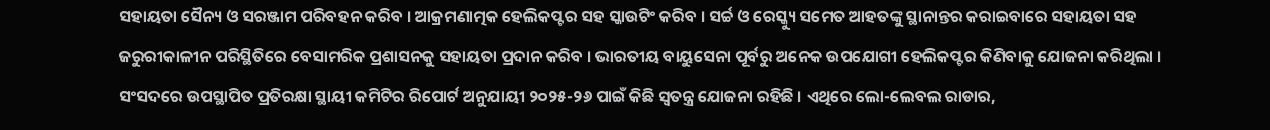ସହାୟତା ସୈନ୍ୟ ଓ ସରଞ୍ଜାମ ପରିବହନ କରିବ । ଆକ୍ରମଣାତ୍ମକ ହେଲିକପ୍ଟର ସହ ସ୍କାଉଟିଂ କରିବ । ସର୍ଚ୍ଚ ଓ ରେସ୍କ୍ୟୁ ସମେତ ଆହତଙ୍କୁ ସ୍ଥାନାନ୍ତର କରାଇବାରେ ସହାୟତା ସହ ଜରୁରୀକାଳୀନ ପରିସ୍ଥିତିରେ ବେସାମରିକ ପ୍ରଶାସନକୁ ସହାୟତା ପ୍ରଦାନ କରିବ । ଭାରତୀୟ ବାୟୁସେନା ପୂର୍ବରୁ ଅନେକ ଉପଯୋଗୀ ହେଲିକପ୍ଟର କିଣିବାକୁ ଯୋଜନା କରିଥିଲା । ସଂସଦରେ ଉପସ୍ଥାପିତ ପ୍ରତିରକ୍ଷା ସ୍ଥାୟୀ କମିଟିର ରିପୋର୍ଟ ଅନୁଯାୟୀ ୨୦୨୫-୨୬ ପାଇଁ କିଛି ସ୍ୱତନ୍ତ୍ର ଯୋଜନା ରହିଛି । ଏଥିରେ ଲୋ-ଲେବଲ ରାଡାର,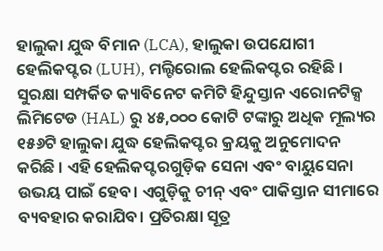ହାଲୁକା ଯୁଦ୍ଧ ବିମାନ (LCA), ହାଲୁକା ଉପଯୋଗୀ ହେଲିକପ୍ଟର (LUH), ମଲ୍ଟିରୋଲ ହେଲିକପ୍ଟର ରହିଛି ।
ସୁରକ୍ଷା ସମ୍ପର୍କିତ କ୍ୟାବିନେଟ କମିଟି ହିନ୍ଦୁସ୍ତାନ ଏରୋନଟିକ୍ସ ଲିମିଟେଡ (HAL) ରୁ ୪୫,୦୦୦ କୋଟି ଟଙ୍କାରୁ ଅଧିକ ମୂଲ୍ୟର ୧୫୬ଟି ହାଲୁକା ଯୁଦ୍ଧ ହେଲିକପ୍ଟର କ୍ରୟକୁ ଅନୁମୋଦନ କରିଛି । ଏହି ହେଲିକପ୍ଟରଗୁଡ଼ିକ ସେନା ଏବଂ ବାୟୁସେନା ଉଭୟ ପାଇଁ ହେବ। ଏଗୁଡ଼ିକୁ ଚୀନ୍ ଏବଂ ପାକିସ୍ତାନ ସୀମାରେ ବ୍ୟବହାର କରାଯିବ। ପ୍ରତିରକ୍ଷା ସୂତ୍ର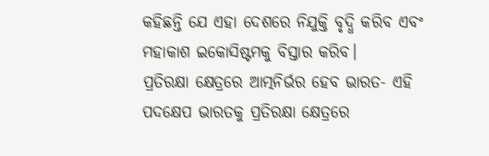କହିଛନ୍ତି ଯେ ଏହା ଦେଶରେ ନିଯୁକ୍ତି ବୃଦ୍ଧି କରିବ ଏବଂ ମହାକାଶ ଇକୋସିଷ୍ଟମକୁ ବିସ୍ତାର କରିବ।
ପ୍ରତିରକ୍ଷା କ୍ଷେତ୍ରରେ ଆତ୍ମନିର୍ଭର ହେବ ଭାରତ- ଏହି ପଦକ୍ଷେପ ଭାରତକୁ ପ୍ରତିରକ୍ଷା କ୍ଷେତ୍ରରେ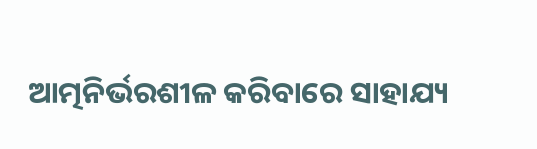ଆତ୍ମନିର୍ଭରଶୀଳ କରିବାରେ ସାହାଯ୍ୟ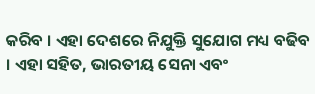କରିବ । ଏହା ଦେଶରେ ନିଯୁକ୍ତି ସୁଯୋଗ ମଧ୍ୟ ବଢିବ । ଏହା ସହିତ, ଭାରତୀୟ ସେନା ଏବଂ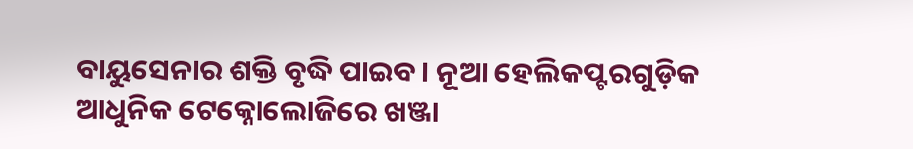ବାୟୁସେନାର ଶକ୍ତି ବୃଦ୍ଧି ପାଇବ। ନୂଆ ହେଲିକପ୍ଟରଗୁଡ଼ିକ ଆଧୁନିକ ଟେକ୍ନୋଲୋଜିରେ ଖଞ୍ଜା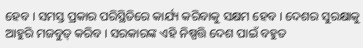ହେବ । ସମସ୍ତ ପ୍ରକାର ପରିସ୍ଥିତିରେ କାର୍ଯ୍ୟ କରିବାକୁ ସକ୍ଷମ ହେବ । ଦେଶର ସୁରକ୍ଷାକୁ ଆହୁରି ମଜବୁତ୍ କରିବ । ସରକାରଙ୍କ ଏହି ନିଷ୍ପତ୍ତି ଦେଶ ପାଇଁ ବହୁତ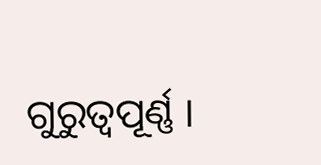ଗୁରୁତ୍ୱପୂର୍ଣ୍ଣ ।